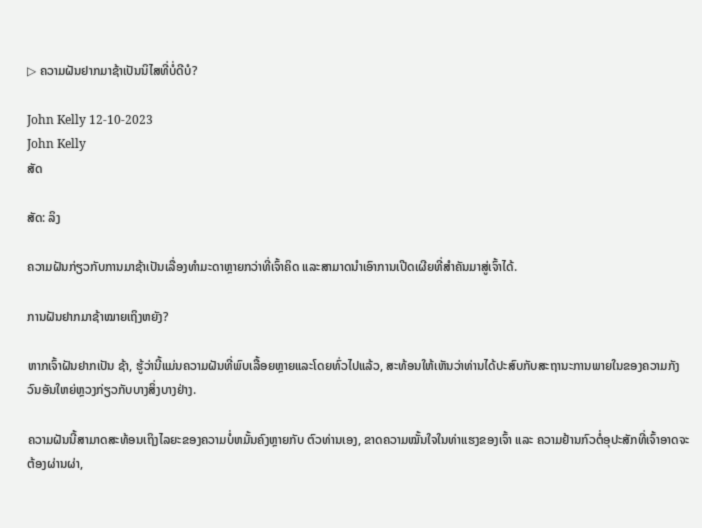▷ ຄວາມຝັນຢາກມາຊ້າເປັນນິໄສທີ່ບໍ່ດີບໍ?

John Kelly 12-10-2023
John Kelly
ສັດ

ສັດ: ລິງ

ຄວາມຝັນກ່ຽວກັບການມາຊ້າເປັນເລື່ອງທຳມະດາຫຼາຍກວ່າທີ່ເຈົ້າຄິດ ແລະສາມາດນຳເອົາການເປີດເຜີຍທີ່ສຳຄັນມາສູ່ເຈົ້າໄດ້.

ການຝັນຢາກມາຊ້າໝາຍເຖິງຫຍັງ?

ຫາກເຈົ້າຝັນຢາກເປັນ ຊ້າ, ຮູ້ວ່ານີ້ແມ່ນຄວາມຝັນທີ່ພົບເລື້ອຍຫຼາຍແລະໂດຍທົ່ວໄປແລ້ວ, ສະທ້ອນໃຫ້ເຫັນວ່າທ່ານໄດ້ປະສົບກັບສະຖານະການພາຍໃນຂອງຄວາມກັງວົນອັນໃຫຍ່ຫຼວງກ່ຽວກັບບາງສິ່ງບາງຢ່າງ.

ຄວາມຝັນນີ້ສາມາດສະທ້ອນເຖິງໄລຍະຂອງຄວາມບໍ່ຫມັ້ນຄົງຫຼາຍກັບ ຕົວທ່ານເອງ, ຂາດຄວາມໝັ້ນໃຈໃນທ່າແຮງຂອງເຈົ້າ ແລະ ຄວາມຢ້ານກົວຕໍ່ອຸປະສັກທີ່ເຈົ້າອາດຈະຕ້ອງຜ່ານຜ່າ,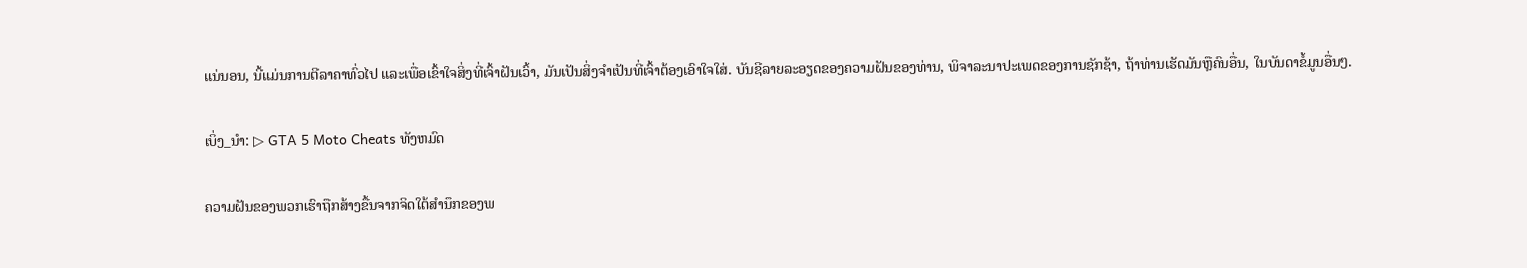ແນ່ນອນ, ນີ້ແມ່ນການຕີລາຄາທົ່ວໄປ ແລະເພື່ອເຂົ້າໃຈສິ່ງທີ່ເຈົ້າຝັນເວົ້າ, ມັນເປັນສິ່ງຈຳເປັນທີ່ເຈົ້າຕ້ອງເອົາໃຈໃສ່. ບັນຊີລາຍລະອຽດຂອງຄວາມຝັນຂອງທ່ານ, ພິຈາລະນາປະເພດຂອງການຊັກຊ້າ, ຖ້າທ່ານເຮັດມັນຫຼືຄົນອື່ນ, ໃນບັນດາຂໍ້ມູນອື່ນໆ.

ເບິ່ງ_ນຳ: ▷ GTA 5 Moto Cheats ທັງຫມົດ

ຄວາມຝັນຂອງພວກເຮົາຖືກສ້າງຂື້ນຈາກຈິດໃຕ້ສໍານຶກຂອງພ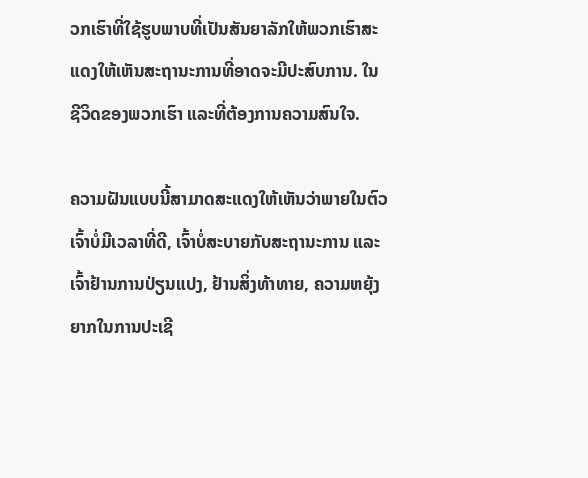ວກເຮົາທີ່ໃຊ້ຮູບພາບທີ່ເປັນສັນຍາລັກໃຫ້ພວກເຮົາສະແດງໃຫ້ເຫັນສະຖານະການທີ່ອາດຈະມີປະສົບການ. ໃນຊີວິດຂອງພວກເຮົາ ແລະທີ່ຕ້ອງການຄວາມສົນໃຈ.

ຄວາມຝັນແບບນີ້ສາມາດສະແດງໃຫ້ເຫັນວ່າພາຍໃນຕົວເຈົ້າບໍ່ມີເວລາທີ່ດີ, ເຈົ້າບໍ່ສະບາຍກັບສະຖານະການ ແລະເຈົ້າຢ້ານການປ່ຽນແປງ, ຢ້ານສິ່ງທ້າທາຍ, ຄວາມຫຍຸ້ງຍາກໃນການປະເຊີ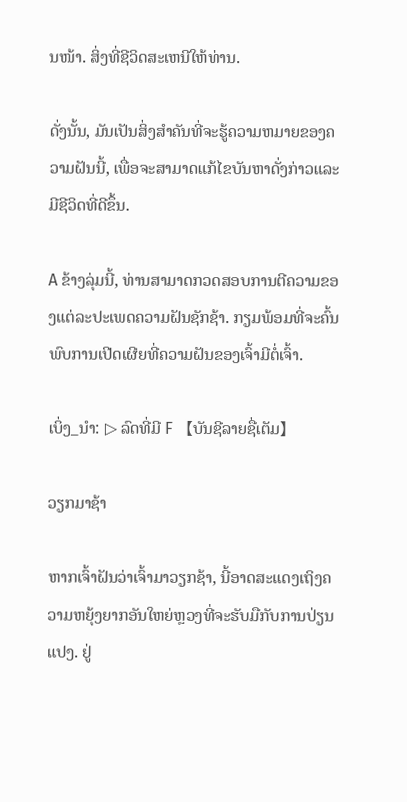ນໜ້າ. ສິ່ງທີ່ຊີວິດສະເຫນີໃຫ້ທ່ານ.

ດັ່ງນັ້ນ, ມັນເປັນສິ່ງສໍາຄັນທີ່ຈະຮູ້ຄວາມຫມາຍຂອງຄວາມຝັນນີ້, ເພື່ອຈະສາມາດແກ້ໄຂບັນຫາດັ່ງກ່າວແລະມີຊີວິດທີ່ດີຂຶ້ນ.

A ຂ້າງລຸ່ມນີ້, ທ່ານສາມາດກວດສອບການຕີຄວາມຂອງແຕ່ລະປະເພດຄວາມຝັນຊັກຊ້າ. ກຽມພ້ອມທີ່ຈະຄົ້ນພົບການເປີດເຜີຍທີ່ຄວາມຝັນຂອງເຈົ້າມີຕໍ່ເຈົ້າ.

ເບິ່ງ_ນຳ: ▷ ລົດທີ່ມີ F 【ບັນຊີລາຍຊື່ເຕັມ】

ວຽກມາຊ້າ

ຫາກເຈົ້າຝັນວ່າເຈົ້າມາວຽກຊ້າ, ນີ້ອາດສະແດງເຖິງຄວາມຫຍຸ້ງຍາກອັນໃຫຍ່ຫຼວງທີ່ຈະຮັບມືກັບການປ່ຽນແປງ. ຢູ່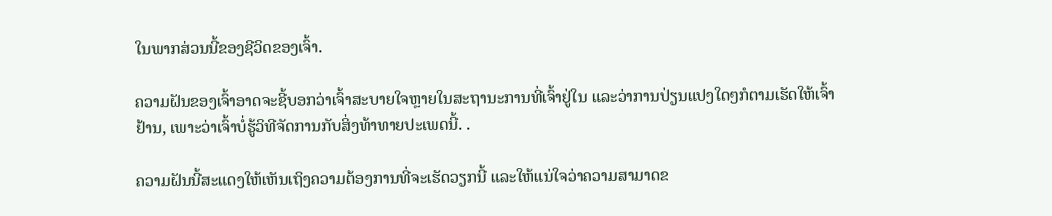ໃນພາກສ່ວນນີ້ຂອງຊີວິດຂອງເຈົ້າ.

ຄວາມຝັນຂອງເຈົ້າອາດຈະຊີ້ບອກວ່າເຈົ້າສະບາຍໃຈຫຼາຍໃນສະຖານະການທີ່ເຈົ້າຢູ່ໃນ ແລະວ່າການປ່ຽນແປງໃດໆກໍຕາມເຮັດໃຫ້ເຈົ້າຢ້ານ, ເພາະວ່າເຈົ້າບໍ່ຮູ້ວິທີຈັດການກັບສິ່ງທ້າທາຍປະເພດນີ້. .

ຄວາມຝັນນີ້ສະແດງໃຫ້ເຫັນເຖິງຄວາມຕ້ອງການທີ່ຈະເຮັດວຽກນີ້ ແລະໃຫ້ແນ່ໃຈວ່າຄວາມສາມາດຂ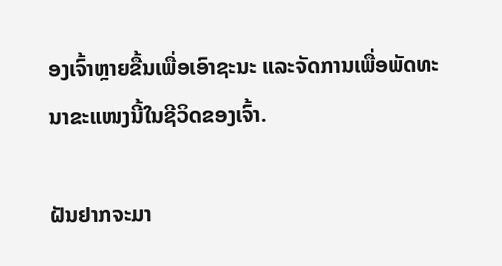ອງເຈົ້າຫຼາຍຂື້ນເພື່ອເອົາຊະນະ ແລະຈັດການເພື່ອພັດທະນາຂະແໜງນີ້ໃນຊີວິດຂອງເຈົ້າ.

ຝັນຢາກຈະມາ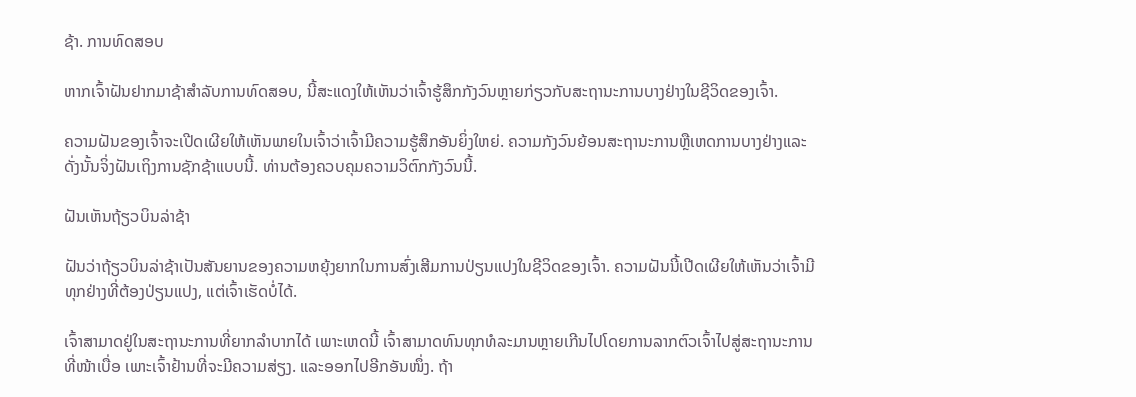ຊ້າ. ການທົດສອບ

ຫາກເຈົ້າຝັນຢາກມາຊ້າສຳລັບການທົດສອບ, ນີ້ສະແດງໃຫ້ເຫັນວ່າເຈົ້າຮູ້ສຶກກັງວົນຫຼາຍກ່ຽວກັບສະຖານະການບາງຢ່າງໃນຊີວິດຂອງເຈົ້າ.

ຄວາມຝັນຂອງເຈົ້າຈະເປີດເຜີຍໃຫ້ເຫັນພາຍໃນເຈົ້າວ່າເຈົ້າມີຄວາມຮູ້ສຶກອັນຍິ່ງໃຫຍ່. ຄວາມກັງວົນຍ້ອນສະຖານະການຫຼືເຫດການບາງຢ່າງແລະດັ່ງນັ້ນຈິ່ງຝັນເຖິງການຊັກຊ້າແບບນີ້. ທ່ານຕ້ອງຄວບຄຸມຄວາມວິຕົກກັງວົນນີ້.

ຝັນເຫັນຖ້ຽວບິນລ່າຊ້າ

ຝັນວ່າຖ້ຽວບິນລ່າຊ້າເປັນສັນຍານຂອງຄວາມຫຍຸ້ງຍາກໃນການສົ່ງເສີມການປ່ຽນແປງໃນຊີວິດຂອງເຈົ້າ. ຄວາມຝັນນີ້ເປີດເຜີຍໃຫ້ເຫັນວ່າເຈົ້າມີທຸກຢ່າງທີ່ຕ້ອງປ່ຽນແປງ, ແຕ່ເຈົ້າເຮັດບໍ່ໄດ້.

ເຈົ້າສາມາດຢູ່ໃນສະຖານະການທີ່ຍາກລຳບາກໄດ້ ເພາະເຫດນີ້ ເຈົ້າສາມາດທົນທຸກທໍລະມານຫຼາຍເກີນໄປໂດຍການລາກຕົວເຈົ້າໄປສູ່ສະຖານະການທີ່ໜ້າເບື່ອ ເພາະເຈົ້າຢ້ານທີ່ຈະມີຄວາມສ່ຽງ. ແລະອອກໄປອີກອັນໜຶ່ງ. ຖ້າ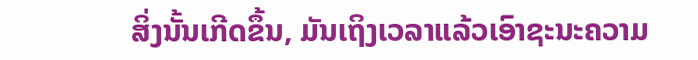ສິ່ງນັ້ນເກີດຂຶ້ນ, ມັນເຖິງເວລາແລ້ວເອົາຊະນະຄວາມ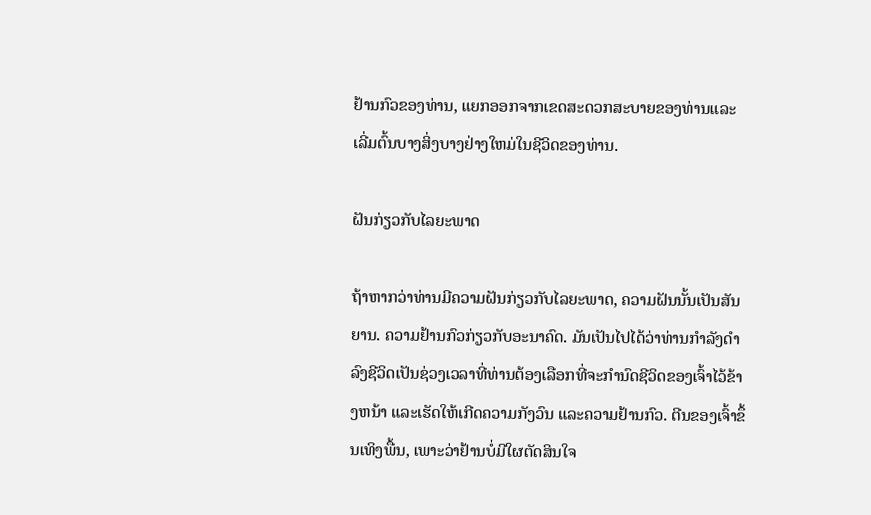ຢ້ານກົວຂອງທ່ານ, ແຍກອອກຈາກເຂດສະດວກສະບາຍຂອງທ່ານແລະເລີ່ມຕົ້ນບາງສິ່ງບາງຢ່າງໃຫມ່ໃນຊີວິດຂອງທ່ານ.

ຝັນກ່ຽວກັບໄລຍະພາດ

ຖ້າຫາກວ່າທ່ານມີຄວາມຝັນກ່ຽວກັບໄລຍະພາດ, ຄວາມຝັນນັ້ນເປັນສັນຍານ. ຄວາມຢ້ານກົວກ່ຽວກັບອະນາຄົດ. ມັນເປັນໄປໄດ້ວ່າທ່ານກໍາລັງດໍາລົງຊີວິດເປັນຊ່ວງເວລາທີ່ທ່ານຕ້ອງເລືອກທີ່ຈະກໍານົດຊີວິດຂອງເຈົ້າໄວ້ຂ້າງຫນ້າ ແລະເຮັດໃຫ້ເກີດຄວາມກັງວົນ ແລະຄວາມຢ້ານກົວ. ຕີນຂອງເຈົ້າຂຶ້ນເທິງພື້ນ, ເພາະວ່າຢ້ານບໍ່ມີໃຜຕັດສິນໃຈ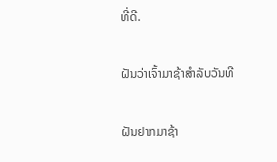ທີ່ດີ.

ຝັນວ່າເຈົ້າມາຊ້າສໍາລັບວັນທີ

ຝັນຢາກມາຊ້າ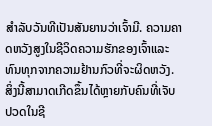ສໍາລັບວັນທີເປັນສັນຍານວ່າເຈົ້າມີ. ຄວາມຄາດຫວັງສູງໃນຊີວິດຄວາມຮັກຂອງເຈົ້າແລະທົນທຸກຈາກຄວາມຢ້ານກົວທີ່ຈະຜິດຫວັງ. ສິ່ງນີ້ສາມາດເກີດຂຶ້ນໄດ້ຫຼາຍກັບຄົນທີ່ເຈັບປວດໃນຊີ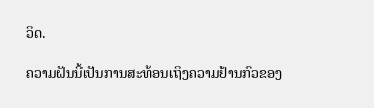ວິດ.

ຄວາມຝັນນີ້ເປັນການສະທ້ອນເຖິງຄວາມຢ້ານກົວຂອງ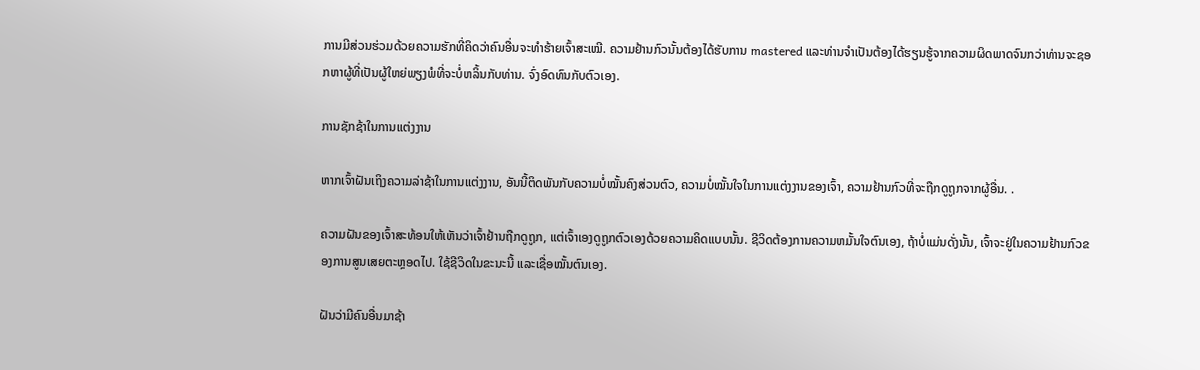ການມີສ່ວນຮ່ວມດ້ວຍຄວາມຮັກທີ່ຄິດວ່າຄົນອື່ນຈະທໍາຮ້າຍເຈົ້າສະເໝີ. ຄວາມຢ້ານກົວນັ້ນຕ້ອງໄດ້ຮັບການ mastered ແລະທ່ານຈໍາເປັນຕ້ອງໄດ້ຮຽນຮູ້ຈາກຄວາມຜິດພາດຈົນກວ່າທ່ານຈະຊອກຫາຜູ້ທີ່ເປັນຜູ້ໃຫຍ່ພຽງພໍທີ່ຈະບໍ່ຫລິ້ນກັບທ່ານ. ຈົ່ງອົດທົນກັບຕົວເອງ.

ການຊັກຊ້າໃນການແຕ່ງງານ

ຫາກເຈົ້າຝັນເຖິງຄວາມລ່າຊ້າໃນການແຕ່ງງານ, ອັນນີ້ຕິດພັນກັບຄວາມບໍ່ໝັ້ນຄົງສ່ວນຕົວ, ຄວາມບໍ່ໝັ້ນໃຈໃນການແຕ່ງງານຂອງເຈົ້າ, ຄວາມຢ້ານກົວທີ່ຈະຖືກດູຖູກຈາກຜູ້ອື່ນ. .

ຄວາມຝັນຂອງເຈົ້າສະທ້ອນໃຫ້ເຫັນວ່າເຈົ້າຢ້ານຖືກດູຖູກ, ແຕ່ເຈົ້າເອງດູຖູກຕົວເອງດ້ວຍຄວາມຄິດແບບນັ້ນ. ຊີວິດຕ້ອງການຄວາມຫມັ້ນໃຈຕົນເອງ, ຖ້າບໍ່ແມ່ນດັ່ງນັ້ນ, ເຈົ້າຈະຢູ່ໃນຄວາມຢ້ານກົວຂອງການສູນເສຍຕະຫຼອດໄປ. ໃຊ້ຊີວິດໃນຂະນະນີ້ ແລະເຊື່ອໝັ້ນຕົນເອງ.

ຝັນວ່າມີຄົນອື່ນມາຊ້າ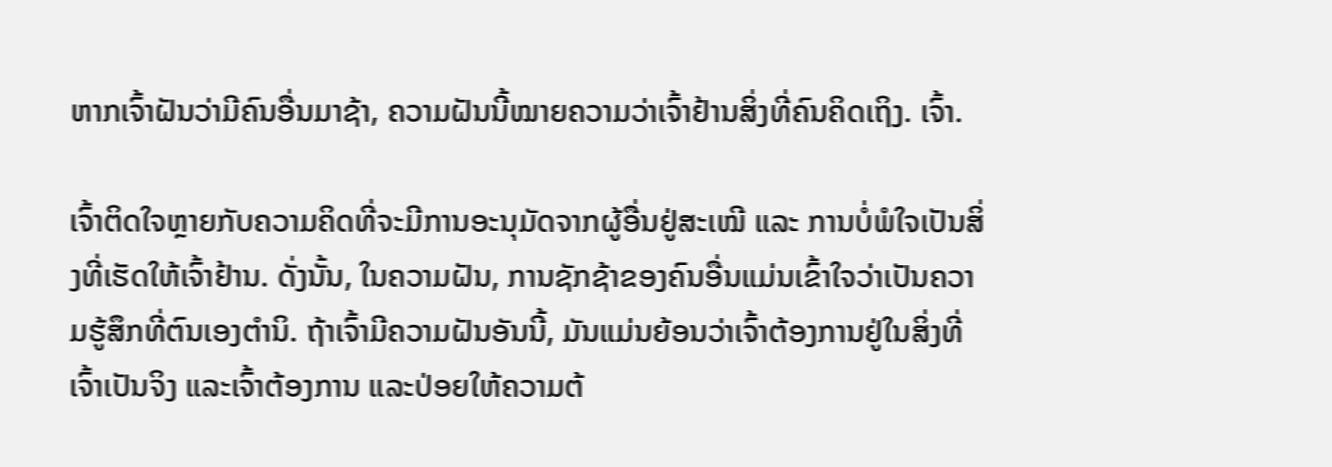ຫາກເຈົ້າຝັນວ່າມີຄົນອື່ນມາຊ້າ, ຄວາມຝັນນີ້ໝາຍຄວາມວ່າເຈົ້າຢ້ານສິ່ງທີ່ຄົນຄິດເຖິງ. ເຈົ້າ.

ເຈົ້າຕິດໃຈຫຼາຍກັບຄວາມຄິດທີ່ຈະມີການອະນຸມັດຈາກຜູ້ອື່ນຢູ່ສະເໝີ ແລະ ການບໍ່ພໍໃຈເປັນສິ່ງທີ່ເຮັດໃຫ້ເຈົ້າຢ້ານ. ດັ່ງນັ້ນ, ໃນຄວາມຝັນ, ການຊັກຊ້າຂອງຄົນອື່ນແມ່ນເຂົ້າໃຈວ່າເປັນຄວາມຮູ້ສຶກທີ່ຕົນເອງຕໍານິ. ຖ້າເຈົ້າມີຄວາມຝັນອັນນີ້, ມັນແມ່ນຍ້ອນວ່າເຈົ້າຕ້ອງການຢູ່ໃນສິ່ງທີ່ເຈົ້າເປັນຈິງ ແລະເຈົ້າຕ້ອງການ ແລະປ່ອຍໃຫ້ຄວາມຕ້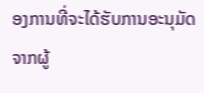ອງການທີ່ຈະໄດ້ຮັບການອະນຸມັດຈາກຜູ້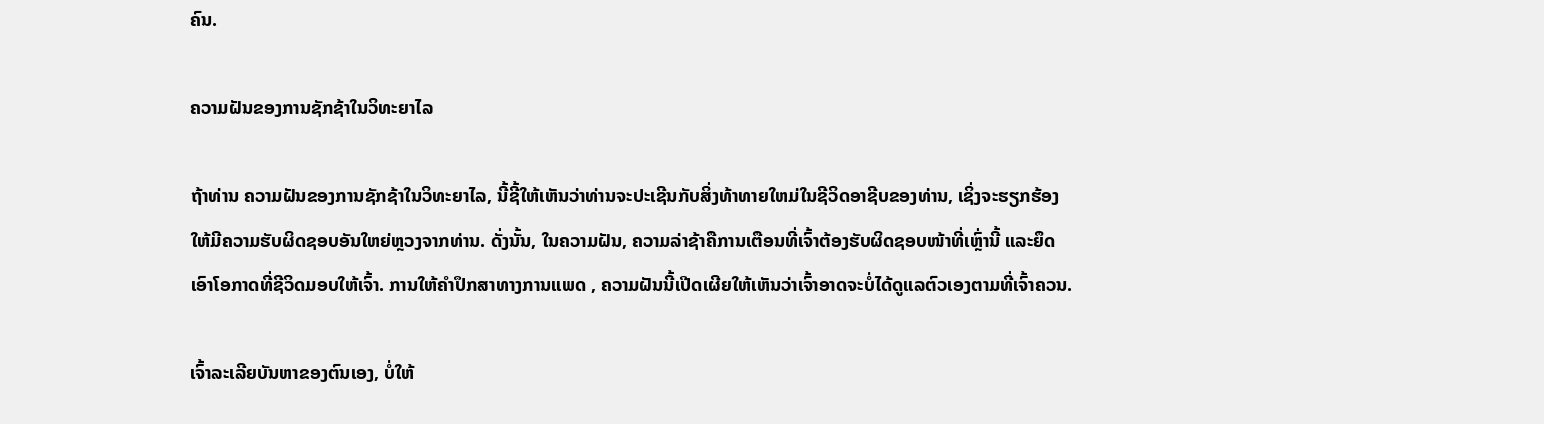ຄົນ.

ຄວາມຝັນຂອງການຊັກຊ້າໃນວິທະຍາໄລ

ຖ້າທ່ານ ຄວາມຝັນຂອງການຊັກຊ້າໃນວິທະຍາໄລ, ນີ້ຊີ້ໃຫ້ເຫັນວ່າທ່ານຈະປະເຊີນກັບສິ່ງທ້າທາຍໃຫມ່ໃນຊີວິດອາຊີບຂອງທ່ານ, ເຊິ່ງຈະຮຽກຮ້ອງໃຫ້ມີຄວາມຮັບຜິດຊອບອັນໃຫຍ່ຫຼວງຈາກທ່ານ. ດັ່ງນັ້ນ, ໃນຄວາມຝັນ, ຄວາມລ່າຊ້າຄືການເຕືອນທີ່ເຈົ້າຕ້ອງຮັບຜິດຊອບໜ້າທີ່ເຫຼົ່ານີ້ ແລະຍຶດເອົາໂອກາດທີ່ຊີວິດມອບໃຫ້ເຈົ້າ. ການໃຫ້ຄໍາປຶກສາທາງການແພດ , ຄວາມຝັນນີ້ເປີດເຜີຍໃຫ້ເຫັນວ່າເຈົ້າອາດຈະບໍ່ໄດ້ດູແລຕົວເອງຕາມທີ່ເຈົ້າຄວນ.

ເຈົ້າລະເລີຍບັນຫາຂອງຕົນເອງ, ບໍ່ໃຫ້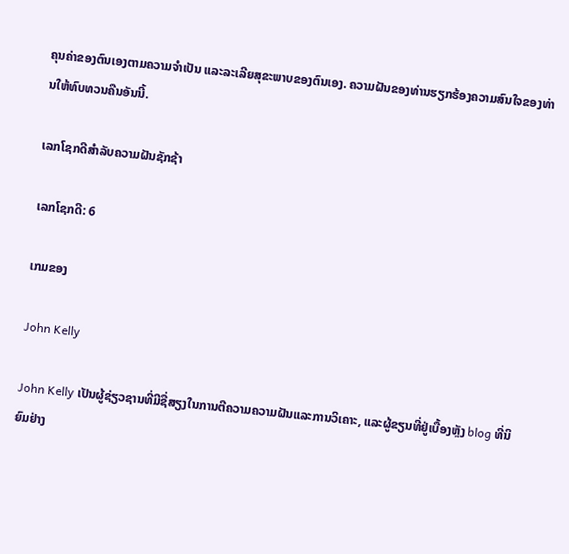ຄຸນຄ່າຂອງຕົນເອງຕາມຄວາມຈໍາເປັນ ແລະລະເລີຍສຸຂະພາບຂອງຕົນເອງ. ຄວາມຝັນຂອງທ່ານຮຽກຮ້ອງຄວາມສົນໃຈຂອງທ່ານໃຫ້ທົບທວນຄືນອັນນີ້.

ເລກໂຊກດີສໍາລັບຄວາມຝັນຊັກຊ້າ

ເລກໂຊກດີ: 6

ເກມຂອງ

John Kelly

John Kelly ເປັນຜູ້ຊ່ຽວຊານທີ່ມີຊື່ສຽງໃນການຕີຄວາມຄວາມຝັນແລະການວິເຄາະ, ແລະຜູ້ຂຽນທີ່ຢູ່ເບື້ອງຫຼັງ blog ທີ່ນິຍົມຢ່າງ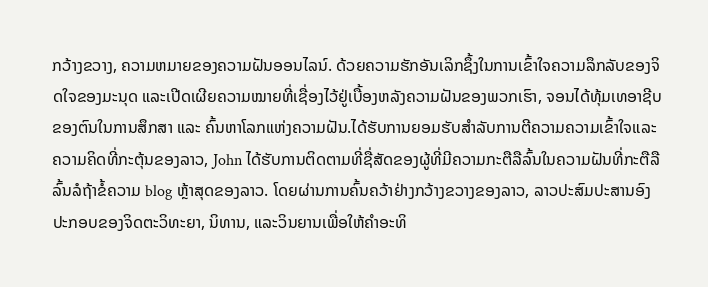ກວ້າງຂວາງ, ຄວາມຫມາຍຂອງຄວາມຝັນອອນໄລນ໌. ດ້ວຍຄວາມຮັກອັນເລິກຊຶ້ງໃນການເຂົ້າໃຈຄວາມລຶກລັບຂອງຈິດໃຈຂອງມະນຸດ ແລະເປີດເຜີຍຄວາມໝາຍທີ່ເຊື່ອງໄວ້ຢູ່ເບື້ອງຫລັງຄວາມຝັນຂອງພວກເຮົາ, ຈອນໄດ້ທຸ້ມເທອາຊີບຂອງຕົນໃນການສຶກສາ ແລະ ຄົ້ນຫາໂລກແຫ່ງຄວາມຝັນ.ໄດ້ຮັບການຍອມຮັບສໍາລັບການຕີຄວາມຄວາມເຂົ້າໃຈແລະຄວາມຄິດທີ່ກະຕຸ້ນຂອງລາວ, John ໄດ້ຮັບການຕິດຕາມທີ່ຊື່ສັດຂອງຜູ້ທີ່ມີຄວາມກະຕືລືລົ້ນໃນຄວາມຝັນທີ່ກະຕືລືລົ້ນລໍຖ້າຂໍ້ຄວາມ blog ຫຼ້າສຸດຂອງລາວ. ໂດຍຜ່ານການຄົ້ນຄວ້າຢ່າງກວ້າງຂວາງຂອງລາວ, ລາວປະສົມປະສານອົງປະກອບຂອງຈິດຕະວິທະຍາ, ນິທານ, ແລະວິນຍານເພື່ອໃຫ້ຄໍາອະທິ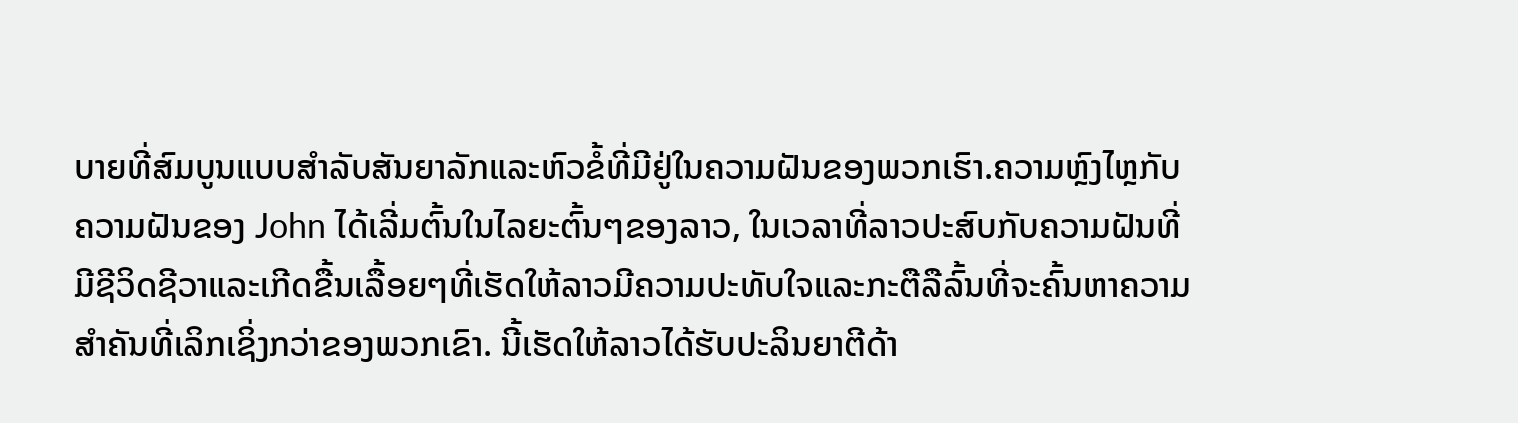ບາຍທີ່ສົມບູນແບບສໍາລັບສັນຍາລັກແລະຫົວຂໍ້ທີ່ມີຢູ່ໃນຄວາມຝັນຂອງພວກເຮົາ.ຄວາມຫຼົງໄຫຼກັບຄວາມຝັນຂອງ John ໄດ້ເລີ່ມຕົ້ນໃນໄລຍະຕົ້ນໆຂອງລາວ, ໃນເວລາທີ່ລາວປະສົບກັບຄວາມຝັນທີ່ມີຊີວິດຊີວາແລະເກີດຂື້ນເລື້ອຍໆທີ່ເຮັດໃຫ້ລາວມີຄວາມປະທັບໃຈແລະກະຕືລືລົ້ນທີ່ຈະຄົ້ນຫາຄວາມສໍາຄັນທີ່ເລິກເຊິ່ງກວ່າຂອງພວກເຂົາ. ນີ້ເຮັດໃຫ້ລາວໄດ້ຮັບປະລິນຍາຕີດ້າ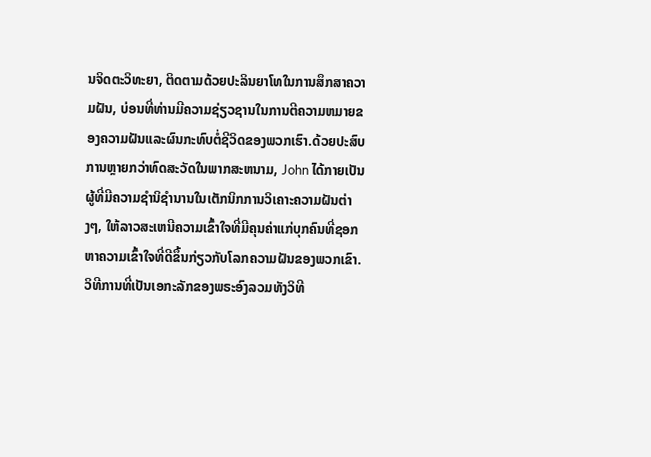ນຈິດຕະວິທະຍາ, ຕິດຕາມດ້ວຍປະລິນຍາໂທໃນການສຶກສາຄວາມຝັນ, ບ່ອນທີ່ທ່ານມີຄວາມຊ່ຽວຊານໃນການຕີຄວາມຫມາຍຂອງຄວາມຝັນແລະຜົນກະທົບຕໍ່ຊີວິດຂອງພວກເຮົາ.ດ້ວຍປະສົບການຫຼາຍກວ່າທົດສະວັດໃນພາກສະຫນາມ, John ໄດ້ກາຍເປັນຜູ້ທີ່ມີຄວາມຊໍານິຊໍານານໃນເຕັກນິກການວິເຄາະຄວາມຝັນຕ່າງໆ, ໃຫ້ລາວສະເຫນີຄວາມເຂົ້າໃຈທີ່ມີຄຸນຄ່າແກ່ບຸກຄົນທີ່ຊອກຫາຄວາມເຂົ້າໃຈທີ່ດີຂຶ້ນກ່ຽວກັບໂລກຄວາມຝັນຂອງພວກເຂົາ. ວິທີການທີ່ເປັນເອກະລັກຂອງພຣະອົງລວມທັງວິທີ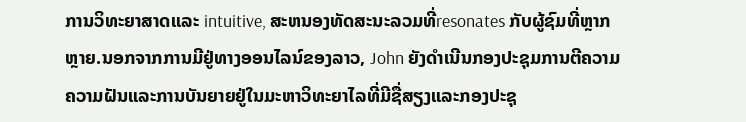ການວິທະຍາສາດແລະ intuitive, ສະຫນອງທັດສະນະລວມທີ່resonates ກັບຜູ້ຊົມທີ່ຫຼາກຫຼາຍ.ນອກຈາກການມີຢູ່ທາງອອນໄລນ໌ຂອງລາວ, John ຍັງດໍາເນີນກອງປະຊຸມການຕີຄວາມຄວາມຝັນແລະການບັນຍາຍຢູ່ໃນມະຫາວິທະຍາໄລທີ່ມີຊື່ສຽງແລະກອງປະຊຸ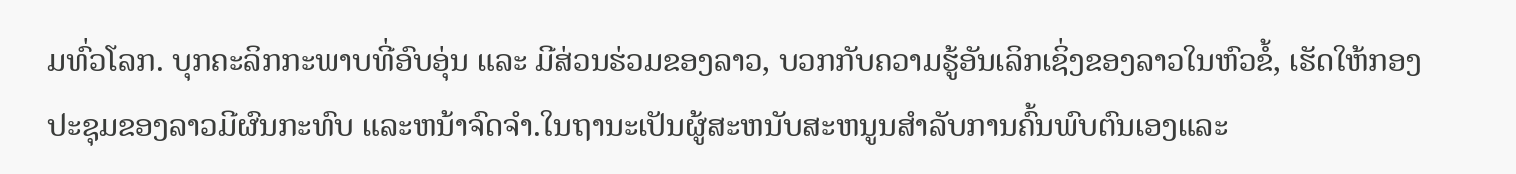ມທົ່ວໂລກ. ບຸກຄະລິກກະພາບທີ່ອົບອຸ່ນ ແລະ ມີສ່ວນຮ່ວມຂອງລາວ, ບວກກັບຄວາມຮູ້ອັນເລິກເຊິ່ງຂອງລາວໃນຫົວຂໍ້, ເຮັດໃຫ້ກອງປະຊຸມຂອງລາວມີຜົນກະທົບ ແລະຫນ້າຈົດຈໍາ.ໃນຖານະເປັນຜູ້ສະຫນັບສະຫນູນສໍາລັບການຄົ້ນພົບຕົນເອງແລະ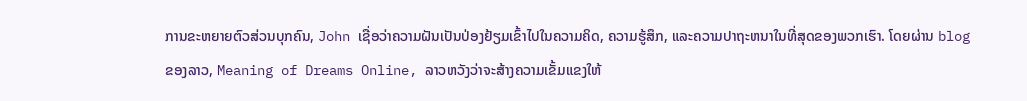ການຂະຫຍາຍຕົວສ່ວນບຸກຄົນ, John ເຊື່ອວ່າຄວາມຝັນເປັນປ່ອງຢ້ຽມເຂົ້າໄປໃນຄວາມຄິດ, ຄວາມຮູ້ສຶກ, ແລະຄວາມປາຖະຫນາໃນທີ່ສຸດຂອງພວກເຮົາ. ໂດຍຜ່ານ blog ຂອງລາວ, Meaning of Dreams Online, ລາວຫວັງວ່າຈະສ້າງຄວາມເຂັ້ມແຂງໃຫ້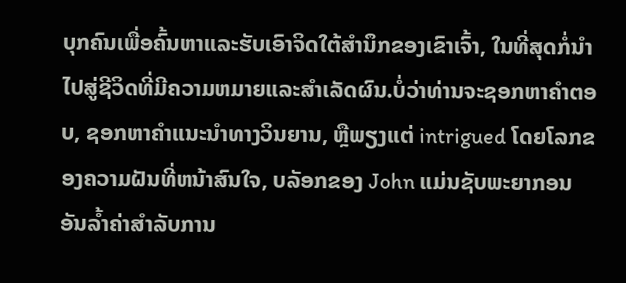ບຸກຄົນເພື່ອຄົ້ນຫາແລະຮັບເອົາຈິດໃຕ້ສໍານຶກຂອງເຂົາເຈົ້າ, ໃນທີ່ສຸດກໍ່ນໍາໄປສູ່ຊີວິດທີ່ມີຄວາມຫມາຍແລະສໍາເລັດຜົນ.ບໍ່ວ່າທ່ານຈະຊອກຫາຄໍາຕອບ, ຊອກຫາຄໍາແນະນໍາທາງວິນຍານ, ຫຼືພຽງແຕ່ intrigued ໂດຍໂລກຂອງຄວາມຝັນທີ່ຫນ້າສົນໃຈ, ບລັອກຂອງ John ແມ່ນຊັບພະຍາກອນອັນລ້ຳຄ່າສໍາລັບການ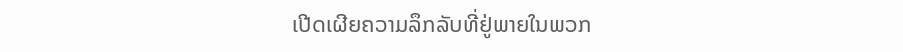ເປີດເຜີຍຄວາມລຶກລັບທີ່ຢູ່ພາຍໃນພວກ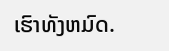ເຮົາທັງຫມົດ.